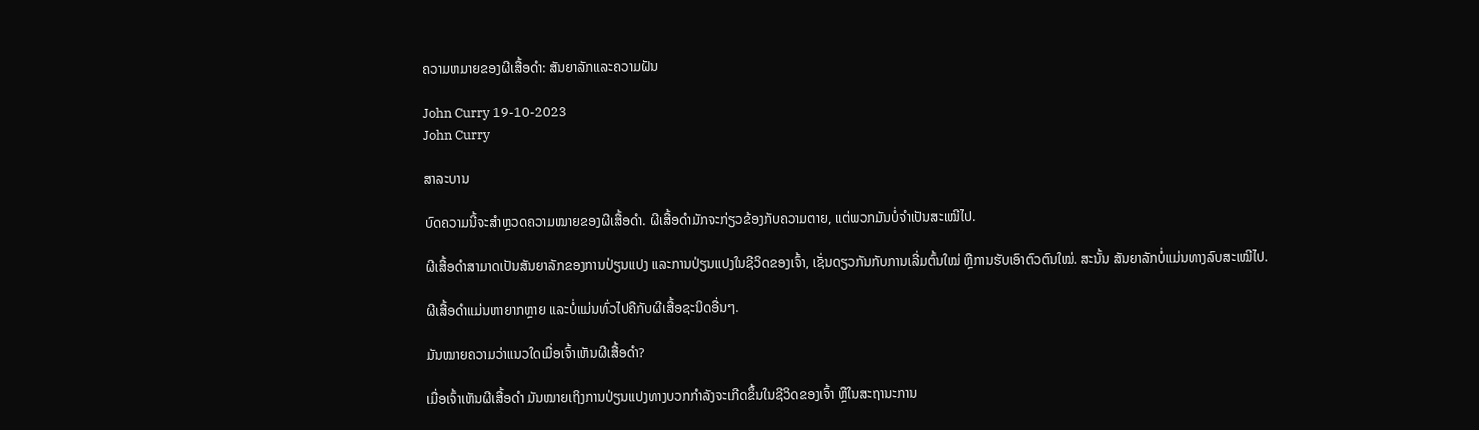ຄວາມຫມາຍຂອງຜີເສື້ອດໍາ: ສັນຍາລັກແລະຄວາມຝັນ

John Curry 19-10-2023
John Curry

ສາລະບານ

ບົດຄວາມນີ້ຈະສຳຫຼວດຄວາມໝາຍຂອງຜີເສື້ອດຳ. ຜີເສື້ອດຳມັກຈະກ່ຽວຂ້ອງກັບຄວາມຕາຍ, ແຕ່ພວກມັນບໍ່ຈຳເປັນສະເໝີໄປ.

ຜີເສື້ອດຳສາມາດເປັນສັນຍາລັກຂອງການປ່ຽນແປງ ແລະການປ່ຽນແປງໃນຊີວິດຂອງເຈົ້າ, ເຊັ່ນດຽວກັນກັບການເລີ່ມຕົ້ນໃໝ່ ຫຼືການຮັບເອົາຕົວຕົນໃໝ່. ສະນັ້ນ ສັນຍາລັກບໍ່ແມ່ນທາງລົບສະເໝີໄປ.

ຜີເສື້ອດຳແມ່ນຫາຍາກຫຼາຍ ແລະບໍ່ແມ່ນທົ່ວໄປຄືກັບຜີເສື້ອຊະນິດອື່ນໆ.

ມັນໝາຍຄວາມວ່າແນວໃດເມື່ອເຈົ້າເຫັນຜີເສື້ອດຳ?

ເມື່ອເຈົ້າເຫັນຜີເສື້ອດຳ ມັນໝາຍເຖິງການປ່ຽນແປງທາງບວກກຳລັງຈະເກີດຂຶ້ນໃນຊີວິດຂອງເຈົ້າ ຫຼືໃນສະຖານະການ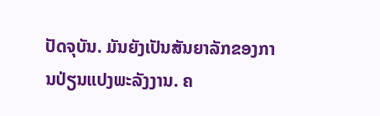ປັດຈຸບັນ. ມັນຍັງເປັນສັນຍາລັກຂອງການປ່ຽນແປງພະລັງງານ. ຄ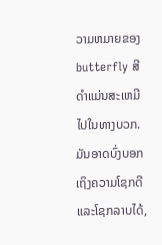ວາມຫມາຍຂອງ butterfly ສີດໍາແມ່ນສະເຫມີໄປໃນທາງບວກ. ມັນອາດບົ່ງບອກເຖິງຄວາມໂຊກດີ ແລະໂຊກລາບໄດ້,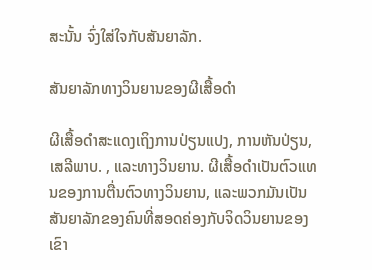ສະນັ້ນ ຈົ່ງໃສ່ໃຈກັບສັນຍາລັກ.

ສັນຍາລັກທາງວິນຍານຂອງຜີເສື້ອດຳ

ຜີເສື້ອດຳສະແດງເຖິງການປ່ຽນແປງ, ການຫັນປ່ຽນ, ເສລີພາບ. , ແລະທາງວິນຍານ. ຜີເສື້ອດຳເປັນຕົວແທນຂອງການຕື່ນຕົວທາງວິນຍານ, ແລະພວກມັນເປັນສັນຍາລັກຂອງຄົນທີ່ສອດຄ່ອງກັບຈິດວິນຍານຂອງເຂົາ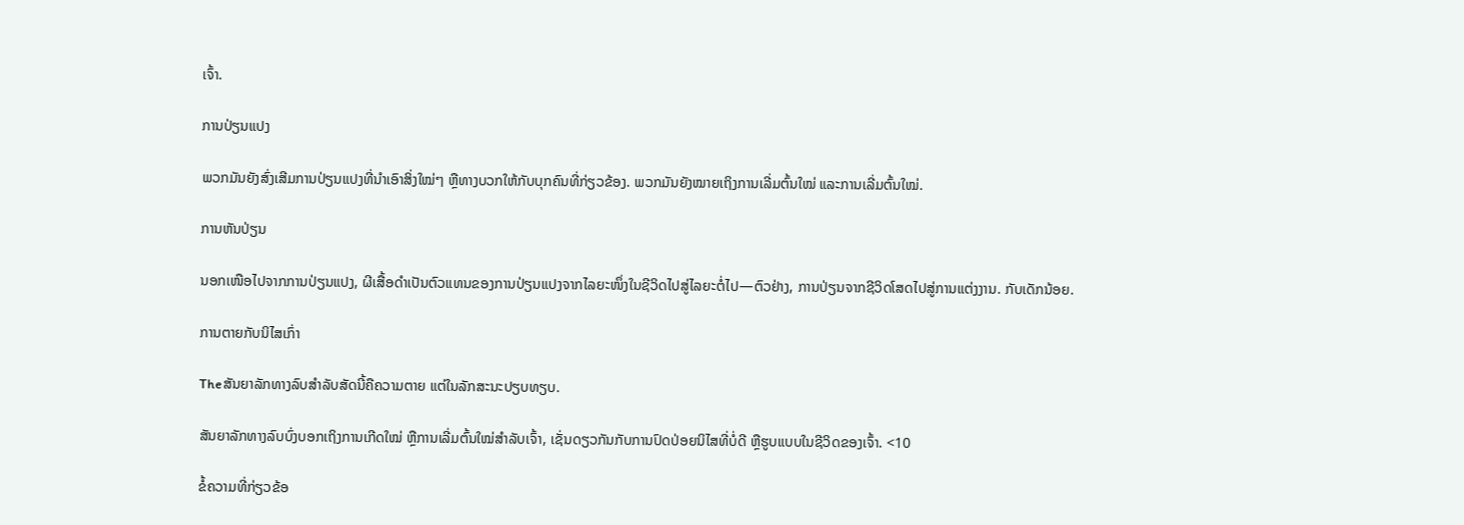ເຈົ້າ.

ການປ່ຽນແປງ

ພວກມັນຍັງສົ່ງເສີມການປ່ຽນແປງທີ່ນໍາເອົາສິ່ງໃໝ່ໆ ຫຼືທາງບວກໃຫ້ກັບບຸກຄົນທີ່ກ່ຽວຂ້ອງ. ພວກມັນຍັງໝາຍເຖິງການເລີ່ມຕົ້ນໃໝ່ ແລະການເລີ່ມຕົ້ນໃໝ່.

ການຫັນປ່ຽນ

ນອກເໜືອໄປຈາກການປ່ຽນແປງ, ຜີເສື້ອດຳເປັນຕົວແທນຂອງການປ່ຽນແປງຈາກໄລຍະໜຶ່ງໃນຊີວິດໄປສູ່ໄລຍະຕໍ່ໄປ—ຕົວຢ່າງ, ການປ່ຽນຈາກຊີວິດໂສດໄປສູ່ການແຕ່ງງານ. ກັບເດັກນ້ອຍ.

ການຕາຍກັບນິໄສເກົ່າ

Theສັນຍາລັກທາງລົບສຳລັບສັດນີ້ຄືຄວາມຕາຍ ແຕ່ໃນລັກສະນະປຽບທຽບ.

ສັນຍາລັກທາງລົບບົ່ງບອກເຖິງການເກີດໃໝ່ ຫຼືການເລີ່ມຕົ້ນໃໝ່ສຳລັບເຈົ້າ, ເຊັ່ນດຽວກັນກັບການປົດປ່ອຍນິໄສທີ່ບໍ່ດີ ຫຼືຮູບແບບໃນຊີວິດຂອງເຈົ້າ. <10

ຂໍ້ຄວາມທີ່ກ່ຽວຂ້ອ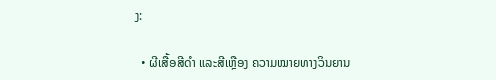ງ:

  • ຜີເສື້ອສີດຳ ແລະສີເຫຼືອງ ຄວາມໝາຍທາງວິນຍານ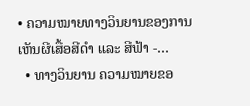• ຄວາມໝາຍທາງວິນຍານຂອງການເຫັນຜີເສື້ອສີດຳ ແລະ ສີຟ້າ -…
  • ທາງວິນຍານ ຄວາມໝາຍຂອ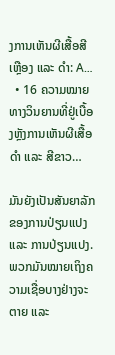ງການເຫັນຜີເສື້ອສີເຫຼືອງ ແລະ ດຳ: A…
  • 16 ຄວາມໝາຍທາງວິນຍານທີ່ຢູ່ເບື້ອງຫຼັງການເຫັນຜີເສື້ອດຳ ແລະ ສີຂາວ…

ມັນຍັງເປັນສັນຍາລັກຂອງການປ່ຽນແປງ ແລະ ການປ່ຽນແປງ. ພວກມັນໝາຍເຖິງຄວາມເຊື່ອບາງຢ່າງຈະຕາຍ ແລະ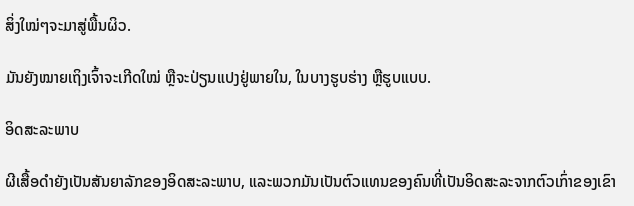ສິ່ງໃໝ່ໆຈະມາສູ່ພື້ນຜິວ.

ມັນຍັງໝາຍເຖິງເຈົ້າຈະເກີດໃໝ່ ຫຼືຈະປ່ຽນແປງຢູ່ພາຍໃນ, ໃນບາງຮູບຮ່າງ ຫຼືຮູບແບບ.

ອິດສະລະພາບ

ຜີເສື້ອດຳຍັງເປັນສັນຍາລັກຂອງອິດສະລະພາບ, ແລະພວກມັນເປັນຕົວແທນຂອງຄົນທີ່ເປັນອິດສະລະຈາກຕົວເກົ່າຂອງເຂົາ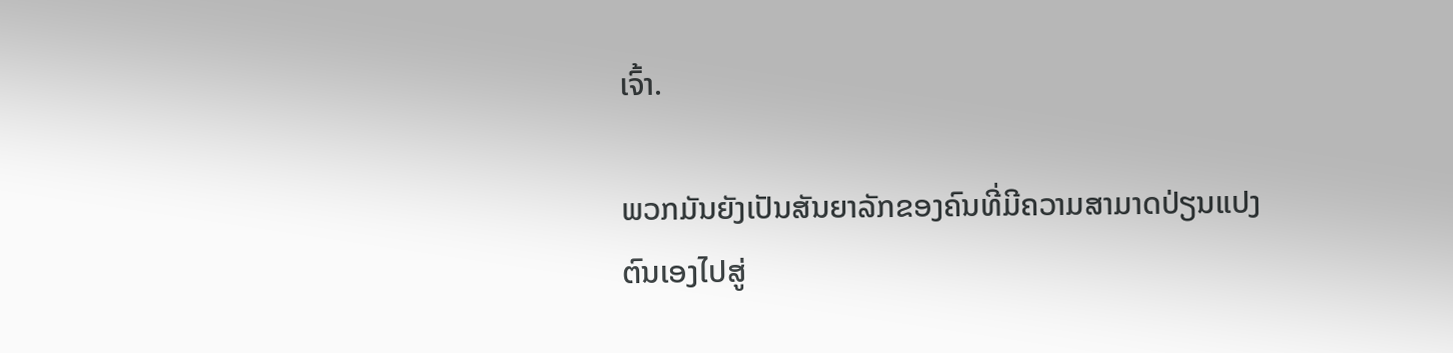ເຈົ້າ.

ພວກມັນຍັງເປັນສັນຍາລັກຂອງຄົນທີ່ມີຄວາມສາມາດປ່ຽນແປງຕົນເອງໄປສູ່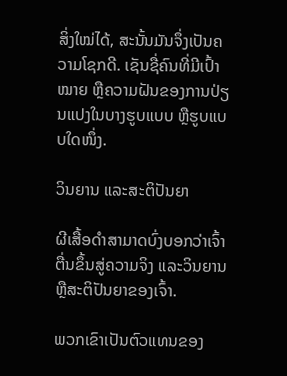ສິ່ງໃໝ່ໄດ້, ສະນັ້ນມັນຈຶ່ງເປັນຄວາມໂຊກດີ. ເຊັນຊື່ຄົນທີ່ມີເປົ້າໝາຍ ຫຼືຄວາມຝັນຂອງການປ່ຽນແປງໃນບາງຮູບແບບ ຫຼືຮູບແບບໃດໜຶ່ງ.

ວິນຍານ ແລະສະຕິປັນຍາ

ຜີເສື້ອດຳສາມາດບົ່ງບອກວ່າເຈົ້າຕື່ນຂຶ້ນສູ່ຄວາມຈິງ ແລະວິນຍານ ຫຼືສະຕິປັນຍາຂອງເຈົ້າ.

ພວກເຂົາເປັນຕົວແທນຂອງ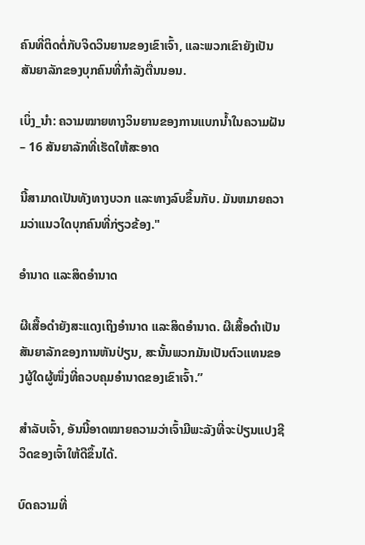ຄົນທີ່ຕິດຕໍ່ກັບຈິດວິນຍານຂອງເຂົາເຈົ້າ, ແລະພວກເຂົາຍັງເປັນສັນຍາລັກຂອງບຸກຄົນທີ່ກໍາລັງຕື່ນນອນ.

ເບິ່ງ_ນຳ: ຄວາມໝາຍທາງວິນຍານຂອງການແບກນ້ຳໃນຄວາມຝັນ – 16 ສັນຍາລັກທີ່ເຮັດໃຫ້ສະອາດ

ນີ້ສາມາດເປັນທັງທາງບວກ ແລະທາງລົບຂຶ້ນກັບ. ມັນຫມາຍຄວາມວ່າແນວໃດບຸກຄົນທີ່ກ່ຽວຂ້ອງ."

ອຳນາດ ແລະສິດອຳນາດ

ຜີເສື້ອດຳຍັງສະແດງເຖິງອຳນາດ ແລະສິດອຳນາດ. ຜີເສື້ອດຳເປັນສັນຍາລັກຂອງການຫັນປ່ຽນ, ສະນັ້ນພວກມັນເປັນຕົວແທນຂອງຜູ້ໃດຜູ້ໜຶ່ງທີ່ຄວບຄຸມອຳນາດຂອງເຂົາເຈົ້າ.”

ສຳລັບເຈົ້າ, ອັນນີ້ອາດໝາຍຄວາມວ່າເຈົ້າມີພະລັງທີ່ຈະປ່ຽນແປງຊີວິດຂອງເຈົ້າໃຫ້ດີຂຶ້ນໄດ້.

ບົດຄວາມທີ່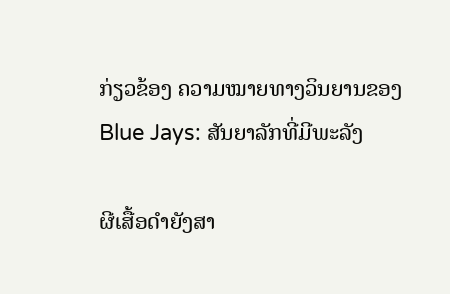ກ່ຽວຂ້ອງ ຄວາມໝາຍທາງວິນຍານຂອງ Blue Jays: ສັນຍາລັກທີ່ມີພະລັງ

ຜີເສື້ອດຳຍັງສາ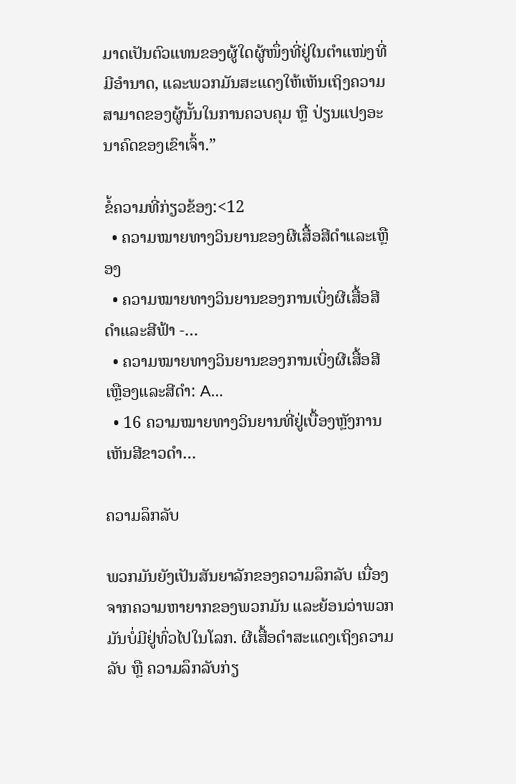ມາດເປັນຕົວແທນຂອງຜູ້ໃດຜູ້ໜຶ່ງທີ່ຢູ່ໃນຕຳແໜ່ງທີ່ມີອຳນາດ, ແລະພວກມັນສະແດງໃຫ້ເຫັນເຖິງຄວາມສາມາດຂອງຜູ້ນັ້ນໃນການຄວບຄຸມ ຫຼື ປ່ຽນແປງອະນາຄົດຂອງເຂົາເຈົ້າ.”

ຂໍ້ຄວາມທີ່ກ່ຽວຂ້ອງ:<12
  • ຄວາມໝາຍທາງວິນຍານຂອງຜີເສື້ອສີດຳແລະເຫຼືອງ
  • ຄວາມໝາຍທາງວິນຍານຂອງການເບິ່ງຜີເສື້ອສີດຳແລະສີຟ້າ -…
  • ຄວາມໝາຍທາງວິນຍານຂອງການເບິ່ງຜີເສື້ອສີເຫຼືອງແລະສີດຳ: A…
  • 16 ຄວາມໝາຍທາງວິນຍານທີ່ຢູ່ເບື້ອງຫຼັງການເຫັນສີຂາວດຳ…

ຄວາມລຶກລັບ

ພວກມັນຍັງເປັນສັນຍາລັກຂອງຄວາມລຶກລັບ ເນື່ອງຈາກຄວາມຫາຍາກຂອງພວກມັນ ແລະຍ້ອນວ່າພວກມັນບໍ່ມີຢູ່ທົ່ວໄປໃນໂລກ. ຜີເສື້ອດຳສະແດງເຖິງຄວາມລັບ ຫຼື ຄວາມລຶກລັບກ່ຽ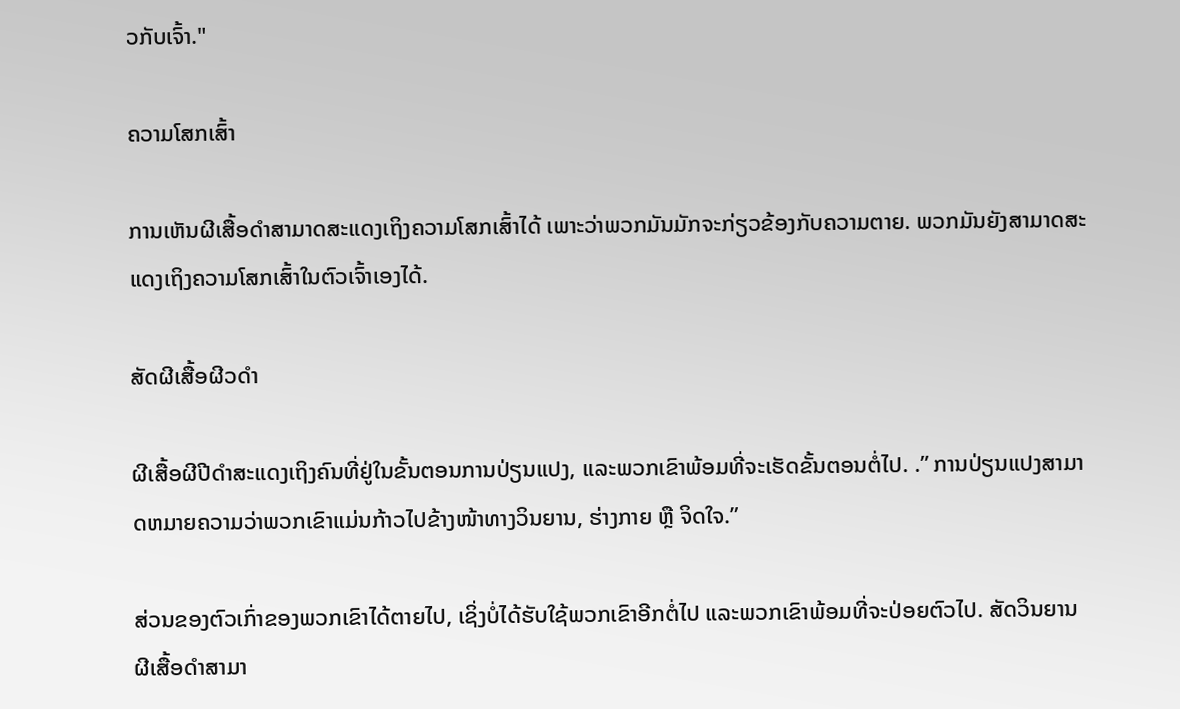ວກັບເຈົ້າ."

ຄວາມໂສກເສົ້າ

ການເຫັນຜີເສື້ອດຳສາມາດສະແດງເຖິງຄວາມໂສກເສົ້າໄດ້ ເພາະວ່າພວກມັນມັກຈະກ່ຽວຂ້ອງກັບຄວາມຕາຍ. ພວກມັນຍັງສາມາດສະແດງເຖິງຄວາມໂສກເສົ້າໃນຕົວເຈົ້າເອງໄດ້.

ສັດຜີເສື້ອຜີວດຳ

ຜີເສື້ອຜີປີດຳສະແດງເຖິງຄົນທີ່ຢູ່ໃນຂັ້ນຕອນການປ່ຽນແປງ, ແລະພວກເຂົາພ້ອມທີ່ຈະເຮັດຂັ້ນຕອນຕໍ່ໄປ. .” ການປ່ຽນແປງສາມາດຫມາຍຄວາມວ່າພວກເຂົາແມ່ນກ້າວໄປຂ້າງໜ້າທາງວິນຍານ, ຮ່າງກາຍ ຫຼື ຈິດໃຈ.”

ສ່ວນຂອງຕົວເກົ່າຂອງພວກເຂົາໄດ້ຕາຍໄປ, ເຊິ່ງບໍ່ໄດ້ຮັບໃຊ້ພວກເຂົາອີກຕໍ່ໄປ ແລະພວກເຂົາພ້ອມທີ່ຈະປ່ອຍຕົວໄປ. ສັດວິນຍານຜີເສື້ອດຳສາມາ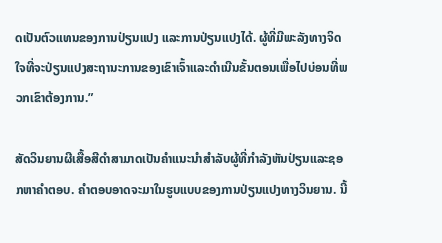ດເປັນຕົວແທນຂອງການປ່ຽນແປງ ແລະການປ່ຽນແປງໄດ້. ຜູ້ທີ່ມີພະລັງທາງຈິດໃຈທີ່ຈະປ່ຽນແປງສະຖານະການຂອງເຂົາເຈົ້າແລະດໍາເນີນຂັ້ນຕອນເພື່ອໄປບ່ອນທີ່ພວກເຂົາຕ້ອງການ.”

ສັດວິນຍານຜີເສື້ອສີດໍາສາມາດເປັນຄໍາແນະນໍາສໍາລັບຜູ້ທີ່ກໍາລັງຫັນປ່ຽນແລະຊອກຫາຄໍາຕອບ. ຄຳຕອບອາດຈະມາໃນຮູບແບບຂອງການປ່ຽນແປງທາງວິນຍານ. ນີ້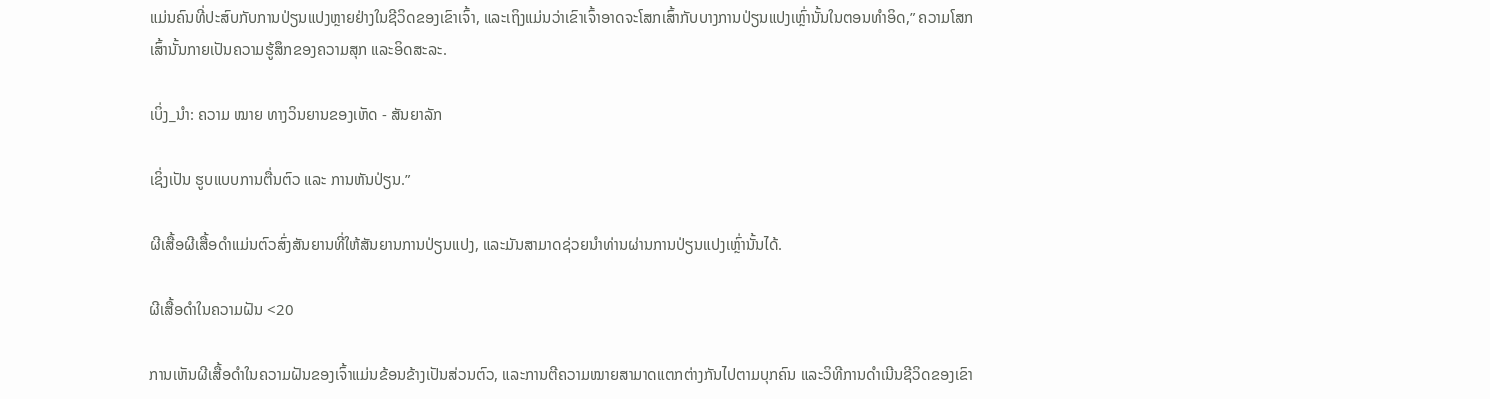ແມ່ນຄົນທີ່ປະສົບກັບການປ່ຽນແປງຫຼາຍຢ່າງໃນຊີວິດຂອງເຂົາເຈົ້າ, ແລະເຖິງແມ່ນວ່າເຂົາເຈົ້າອາດຈະໂສກເສົ້າກັບບາງການປ່ຽນແປງເຫຼົ່ານັ້ນໃນຕອນທໍາອິດ,” ຄວາມໂສກເສົ້ານັ້ນກາຍເປັນຄວາມຮູ້ສຶກຂອງຄວາມສຸກ ແລະອິດສະລະ.

ເບິ່ງ_ນຳ: ຄວາມ ໝາຍ ທາງວິນຍານຂອງເຫັດ - ສັນຍາລັກ

ເຊິ່ງເປັນ ຮູບແບບການຕື່ນຕົວ ແລະ ການຫັນປ່ຽນ.”

ຜີເສື້ອຜີເສື້ອດຳແມ່ນຕົວສົ່ງສັນຍານທີ່ໃຫ້ສັນຍານການປ່ຽນແປງ, ແລະມັນສາມາດຊ່ວຍນຳທ່ານຜ່ານການປ່ຽນແປງເຫຼົ່ານັ້ນໄດ້.

ຜີເສື້ອດຳໃນຄວາມຝັນ <20

ການເຫັນຜີເສື້ອດຳໃນຄວາມຝັນຂອງເຈົ້າແມ່ນຂ້ອນຂ້າງເປັນສ່ວນຕົວ, ແລະການຕີຄວາມໝາຍສາມາດແຕກຕ່າງກັນໄປຕາມບຸກຄົນ ແລະວິທີການດຳເນີນຊີວິດຂອງເຂົາ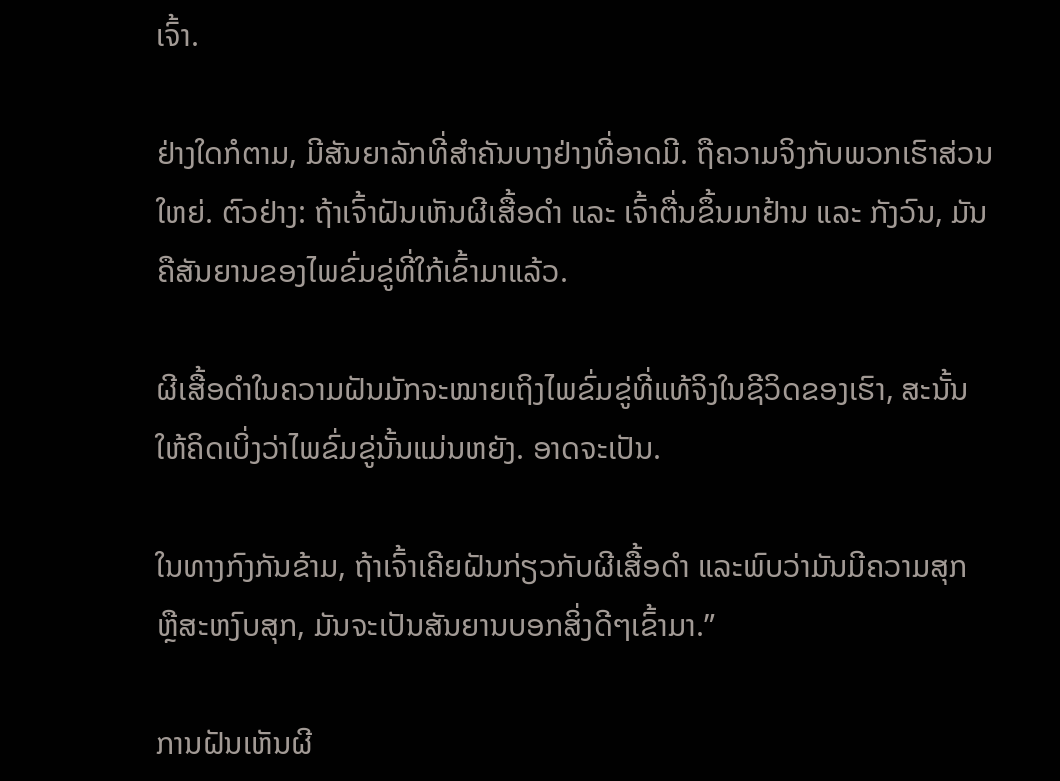ເຈົ້າ.

ຢ່າງໃດກໍຕາມ, ມີສັນຍາລັກທີ່ສຳຄັນບາງຢ່າງທີ່ອາດມີ. ຖືຄວາມຈິງກັບພວກເຮົາສ່ວນໃຫຍ່. ຕົວຢ່າງ: ຖ້າເຈົ້າຝັນເຫັນຜີເສື້ອດຳ ແລະ ເຈົ້າຕື່ນຂຶ້ນມາຢ້ານ ແລະ ກັງວົນ, ມັນຄືສັນຍານຂອງໄພຂົ່ມຂູ່ທີ່ໃກ້ເຂົ້າມາແລ້ວ.

ຜີເສື້ອດຳໃນຄວາມຝັນມັກຈະໝາຍເຖິງໄພຂົ່ມຂູ່ທີ່ແທ້ຈິງໃນຊີວິດຂອງເຮົາ, ສະນັ້ນໃຫ້ຄິດເບິ່ງວ່າໄພຂົ່ມຂູ່ນັ້ນແມ່ນຫຍັງ. ອາດຈະເປັນ.

ໃນທາງກົງກັນຂ້າມ, ຖ້າເຈົ້າເຄີຍຝັນກ່ຽວກັບຜີເສື້ອດຳ ແລະພົບວ່າມັນມີຄວາມສຸກ ຫຼືສະຫງົບສຸກ, ມັນຈະເປັນສັນຍານບອກສິ່ງດີໆເຂົ້າມາ.”

ການຝັນເຫັນຜີ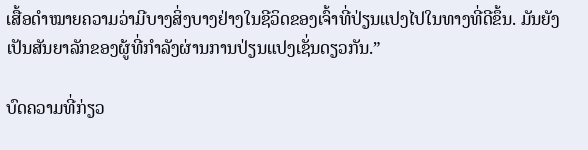ເສື້ອດຳໝາຍຄວາມວ່າມີບາງສິ່ງບາງຢ່າງໃນຊີວິດຂອງເຈົ້າທີ່ປ່ຽນແປງໄປໃນທາງທີ່ດີຂຶ້ນ. ມັນຍັງເປັນສັນຍາລັກຂອງຜູ້ທີ່ກໍາລັງຜ່ານການປ່ຽນແປງເຊັ່ນດຽວກັນ.”

ບົດຄວາມທີ່ກ່ຽວ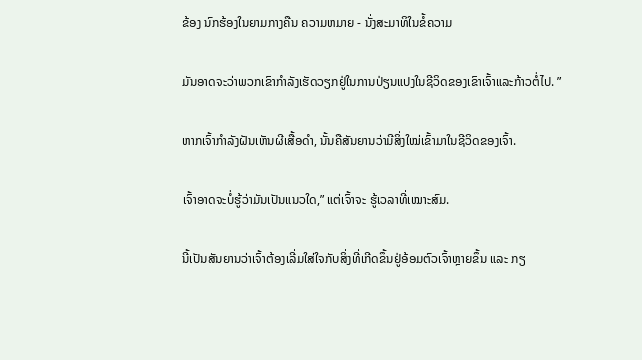ຂ້ອງ ນົກຮ້ອງໃນຍາມກາງຄືນ ຄວາມຫມາຍ - ນັ່ງສະມາທິໃນຂໍ້ຄວາມ

ມັນອາດຈະວ່າພວກເຂົາກໍາລັງເຮັດວຽກຢູ່ໃນການປ່ຽນແປງໃນຊີວິດຂອງເຂົາເຈົ້າແລະກ້າວຕໍ່ໄປ. ”

ຫາກເຈົ້າກຳລັງຝັນເຫັນຜີເສື້ອດຳ, ນັ້ນຄືສັນຍານວ່າມີສິ່ງໃໝ່ເຂົ້າມາໃນຊີວິດຂອງເຈົ້າ.

ເຈົ້າອາດຈະບໍ່ຮູ້ວ່າມັນເປັນແນວໃດ,” ແຕ່ເຈົ້າຈະ ຮູ້ເວລາທີ່ເໝາະສົມ.

ນີ້ເປັນສັນຍານວ່າເຈົ້າຕ້ອງເລີ່ມໃສ່ໃຈກັບສິ່ງທີ່ເກີດຂຶ້ນຢູ່ອ້ອມຕົວເຈົ້າຫຼາຍຂຶ້ນ ແລະ ກຽ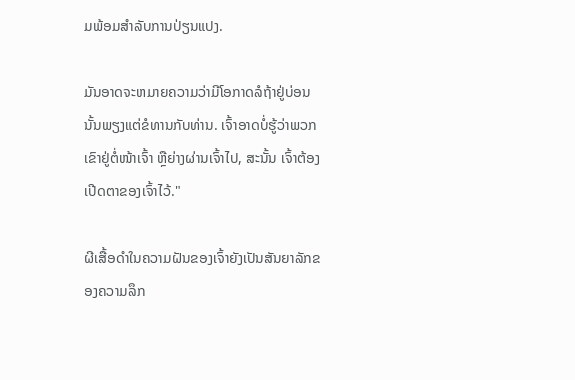ມພ້ອມສຳລັບການປ່ຽນແປງ.

ມັນອາດຈະຫມາຍຄວາມວ່າມີໂອກາດລໍຖ້າຢູ່ບ່ອນນັ້ນພຽງແຕ່ຂໍທານກັບທ່ານ. ເຈົ້າອາດບໍ່ຮູ້ວ່າພວກເຂົາຢູ່ຕໍ່ໜ້າເຈົ້າ ຫຼືຍ່າງຜ່ານເຈົ້າໄປ, ສະນັ້ນ ເຈົ້າຕ້ອງເປີດຕາຂອງເຈົ້າໄວ້."

ຜີເສື້ອດຳໃນຄວາມຝັນຂອງເຈົ້າຍັງເປັນສັນຍາລັກຂອງຄວາມລຶກ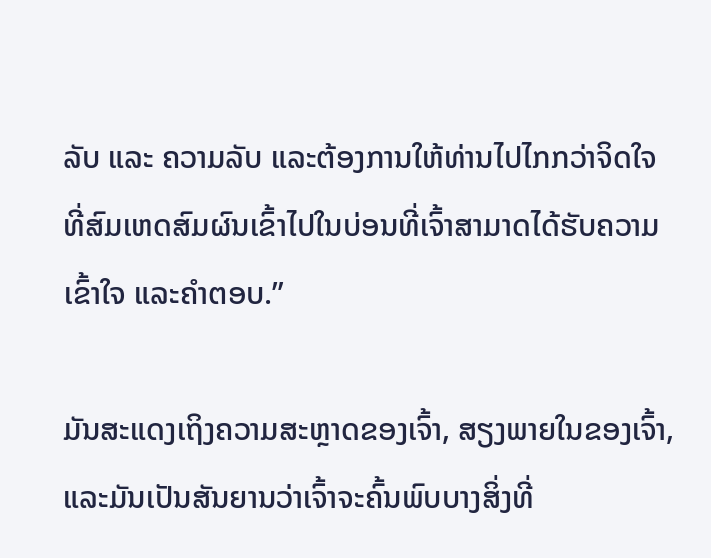ລັບ ແລະ ຄວາມລັບ ແລະຕ້ອງການໃຫ້ທ່ານໄປໄກກວ່າຈິດໃຈທີ່ສົມເຫດສົມຜົນເຂົ້າໄປໃນບ່ອນທີ່ເຈົ້າສາມາດໄດ້ຮັບຄວາມເຂົ້າໃຈ ແລະຄໍາຕອບ.”

ມັນສະແດງເຖິງຄວາມສະຫຼາດຂອງເຈົ້າ, ສຽງພາຍໃນຂອງເຈົ້າ, ແລະມັນເປັນສັນຍານວ່າເຈົ້າຈະຄົ້ນພົບບາງສິ່ງທີ່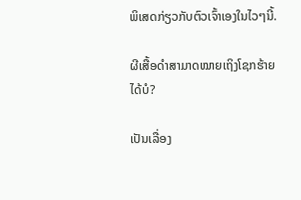ພິເສດກ່ຽວກັບຕົວເຈົ້າເອງໃນໄວໆນີ້.

ຜີເສື້ອດຳສາມາດໝາຍເຖິງໂຊກຮ້າຍໄດ້ບໍ?

ເປັນເລື່ອງ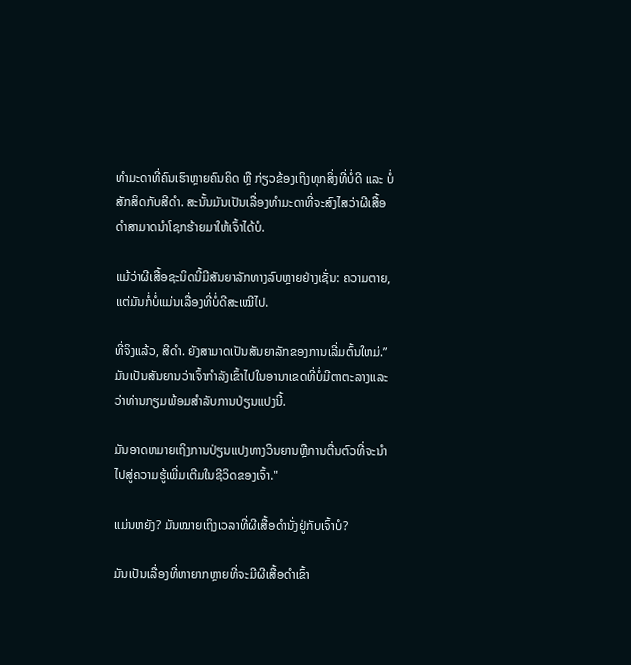ທຳມະດາທີ່ຄົນເຮົາຫຼາຍຄົນຄິດ ຫຼື ກ່ຽວຂ້ອງເຖິງທຸກສິ່ງທີ່ບໍ່ດີ ແລະ ບໍ່ສັກສິດກັບສີດຳ. ສະນັ້ນມັນເປັນເລື່ອງທຳມະດາທີ່ຈະສົງໄສວ່າຜີເສື້ອດຳສາມາດນຳໂຊກຮ້າຍມາໃຫ້ເຈົ້າໄດ້ບໍ.

ແມ້ວ່າຜີເສື້ອຊະນິດນີ້ມີສັນຍາລັກທາງລົບຫຼາຍຢ່າງເຊັ່ນ: ຄວາມຕາຍ, ແຕ່ມັນກໍ່ບໍ່ແມ່ນເລື່ອງທີ່ບໍ່ດີສະເໝີໄປ.

ທີ່ຈິງແລ້ວ, ສີດຳ. ຍັງສາມາດເປັນສັນຍາລັກຂອງການເລີ່ມຕົ້ນໃຫມ່.” ມັນເປັນສັນຍານວ່າເຈົ້າກໍາລັງເຂົ້າໄປໃນອານາເຂດທີ່ບໍ່ມີຕາຕະລາງແລະວ່າທ່ານກຽມພ້ອມສໍາລັບການປ່ຽນແປງນີ້.

ມັນອາດຫມາຍເຖິງການປ່ຽນແປງທາງວິນຍານຫຼືການຕື່ນຕົວທີ່ຈະນໍາໄປສູ່ຄວາມຮູ້ເພີ່ມເຕີມໃນຊີວິດຂອງເຈົ້າ."

ແມ່ນຫຍັງ? ມັນໝາຍເຖິງເວລາທີ່ຜີເສື້ອດຳນັ່ງຢູ່ກັບເຈົ້າບໍ?

ມັນເປັນເລື່ອງທີ່ຫາຍາກຫຼາຍທີ່ຈະມີຜີເສື້ອດຳເຂົ້າ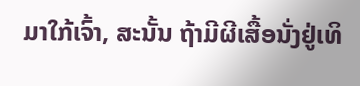ມາໃກ້ເຈົ້າ, ສະນັ້ນ ຖ້າມີຜີເສື້ອນັ່ງຢູ່ເທິ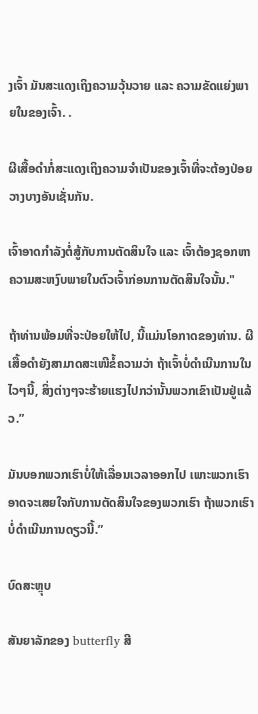ງເຈົ້າ ມັນສະແດງເຖິງຄວາມວຸ້ນວາຍ ແລະ ຄວາມຂັດແຍ່ງພາຍໃນຂອງເຈົ້າ. .

ຜີເສື້ອດຳກໍ່ສະແດງເຖິງຄວາມຈຳເປັນຂອງເຈົ້າທີ່ຈະຕ້ອງປ່ອຍວາງບາງອັນເຊັ່ນກັນ.

ເຈົ້າອາດກຳລັງຕໍ່ສູ້ກັບການຕັດສິນໃຈ ແລະ ເຈົ້າຕ້ອງຊອກຫາຄວາມສະຫງົບພາຍໃນຕົວເຈົ້າກ່ອນການຕັດສິນໃຈນັ້ນ."

ຖ້າທ່ານພ້ອມທີ່ຈະປ່ອຍໃຫ້ໄປ, ນີ້ແມ່ນໂອກາດຂອງທ່ານ. ຜີເສື້ອດຳຍັງສາມາດສະເໜີຂໍ້ຄວາມວ່າ ຖ້າເຈົ້າບໍ່ດຳເນີນການໃນໄວໆນີ້, ສິ່ງຕ່າງໆຈະຮ້າຍແຮງໄປກວ່ານັ້ນພວກເຂົາເປັນຢູ່ແລ້ວ.”

ມັນບອກພວກເຮົາບໍ່ໃຫ້ເລື່ອນເວລາອອກໄປ ເພາະພວກເຮົາອາດຈະເສຍໃຈກັບການຕັດສິນໃຈຂອງພວກເຮົາ ຖ້າພວກເຮົາບໍ່ດຳເນີນການດຽວນີ້.”

ບົດສະຫຼຸບ

ສັນຍາລັກຂອງ butterfly ສີ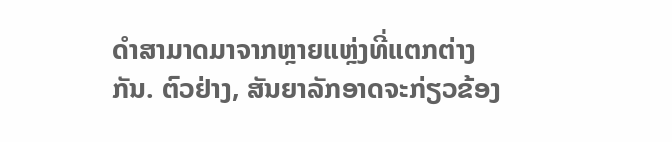ດໍາສາມາດມາຈາກຫຼາຍແຫຼ່ງທີ່ແຕກຕ່າງກັນ. ຕົວຢ່າງ, ສັນຍາລັກອາດຈະກ່ຽວຂ້ອງ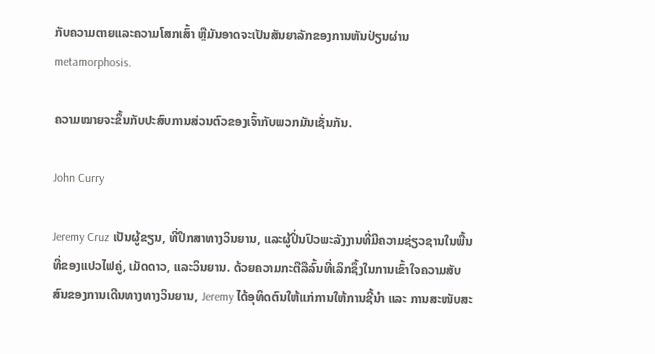ກັບຄວາມຕາຍແລະຄວາມໂສກເສົ້າ ຫຼືມັນອາດຈະເປັນສັນຍາລັກຂອງການຫັນປ່ຽນຜ່ານ metamorphosis.

ຄວາມໝາຍຈະຂຶ້ນກັບປະສົບການສ່ວນຕົວຂອງເຈົ້າກັບພວກມັນເຊັ່ນກັນ.

John Curry

Jeremy Cruz ເປັນຜູ້ຂຽນ, ທີ່ປຶກສາທາງວິນຍານ, ແລະຜູ້ປິ່ນປົວພະລັງງານທີ່ມີຄວາມຊ່ຽວຊານໃນພື້ນທີ່ຂອງແປວໄຟຄູ່, ເມັດດາວ, ແລະວິນຍານ. ດ້ວຍຄວາມກະຕືລືລົ້ນທີ່ເລິກຊຶ້ງໃນການເຂົ້າໃຈຄວາມສັບສົນຂອງການເດີນທາງທາງວິນຍານ, Jeremy ໄດ້ອຸທິດຕົນໃຫ້ແກ່ການໃຫ້ການຊີ້ນຳ ແລະ ການສະໜັບສະ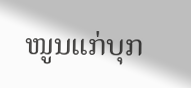ໜູນແກ່ບຸກ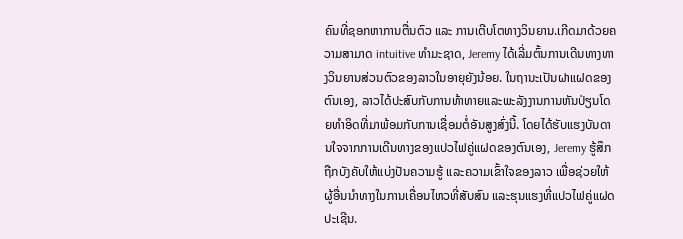ຄົນທີ່ຊອກຫາການຕື່ນຕົວ ແລະ ການເຕີບໂຕທາງວິນຍານ.ເກີດມາດ້ວຍຄວາມສາມາດ intuitive ທໍາມະຊາດ, Jeremy ໄດ້ເລີ່ມຕົ້ນການເດີນທາງທາງວິນຍານສ່ວນຕົວຂອງລາວໃນອາຍຸຍັງນ້ອຍ. ໃນຖານະເປັນຝາແຝດຂອງຕົນເອງ, ລາວໄດ້ປະສົບກັບການທ້າທາຍແລະພະລັງງານການຫັນປ່ຽນໂດຍທໍາອິດທີ່ມາພ້ອມກັບການເຊື່ອມຕໍ່ອັນສູງສົ່ງນີ້. ໂດຍໄດ້ຮັບແຮງບັນດານໃຈຈາກການເດີນທາງຂອງແປວໄຟຄູ່ແຝດຂອງຕົນເອງ, Jeremy ຮູ້ສຶກຖືກບັງຄັບໃຫ້ແບ່ງປັນຄວາມຮູ້ ແລະຄວາມເຂົ້າໃຈຂອງລາວ ເພື່ອຊ່ວຍໃຫ້ຜູ້ອື່ນນໍາທາງໃນການເຄື່ອນໄຫວທີ່ສັບສົນ ແລະຮຸນແຮງທີ່ແປວໄຟຄູ່ແຝດປະເຊີນ.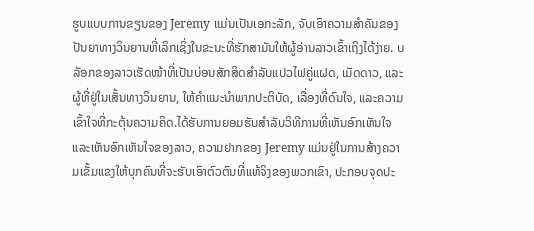ຮູບແບບການຂຽນຂອງ Jeremy ແມ່ນເປັນເອກະລັກ, ຈັບເອົາຄວາມສໍາຄັນຂອງປັນຍາທາງວິນຍານທີ່ເລິກເຊິ່ງໃນຂະນະທີ່ຮັກສາມັນໃຫ້ຜູ້ອ່ານລາວເຂົ້າເຖິງໄດ້ງ່າຍ. ບລັອກຂອງລາວເຮັດໜ້າທີ່ເປັນບ່ອນສັກສິດສຳລັບແປວໄຟຄູ່ແຝດ, ເມັດດາວ, ແລະຜູ້ທີ່ຢູ່ໃນເສັ້ນທາງວິນຍານ, ໃຫ້ຄໍາແນະນໍາພາກປະຕິບັດ, ເລື່ອງທີ່ດົນໃຈ, ແລະຄວາມເຂົ້າໃຈທີ່ກະຕຸ້ນຄວາມຄິດ.ໄດ້ຮັບການຍອມຮັບສໍາລັບວິທີການທີ່ເຫັນອົກເຫັນໃຈແລະເຫັນອົກເຫັນໃຈຂອງລາວ, ຄວາມຢາກຂອງ Jeremy ແມ່ນຢູ່ໃນການສ້າງຄວາມເຂັ້ມແຂງໃຫ້ບຸກຄົນທີ່ຈະຮັບເອົາຕົວຕົນທີ່ແທ້ຈິງຂອງພວກເຂົາ, ປະກອບຈຸດປະ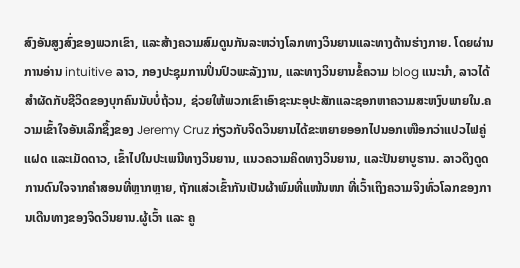ສົງອັນສູງສົ່ງຂອງພວກເຂົາ, ແລະສ້າງຄວາມສົມດູນກັນລະຫວ່າງໂລກທາງວິນຍານແລະທາງດ້ານຮ່າງກາຍ. ໂດຍຜ່ານການອ່ານ intuitive ລາວ, ກອງປະຊຸມການປິ່ນປົວພະລັງງານ, ແລະທາງວິນຍານຂໍ້ຄວາມ blog ແນະນໍາ, ລາວໄດ້ສໍາຜັດກັບຊີວິດຂອງບຸກຄົນນັບບໍ່ຖ້ວນ, ຊ່ວຍໃຫ້ພວກເຂົາເອົາຊະນະອຸປະສັກແລະຊອກຫາຄວາມສະຫງົບພາຍໃນ.ຄວາມເຂົ້າໃຈອັນເລິກຊຶ້ງຂອງ Jeremy Cruz ກ່ຽວກັບຈິດວິນຍານໄດ້ຂະຫຍາຍອອກໄປນອກເໜືອກວ່າແປວໄຟຄູ່ແຝດ ແລະເມັດດາວ, ເຂົ້າໄປໃນປະເພນີທາງວິນຍານ, ແນວຄວາມຄິດທາງວິນຍານ, ແລະປັນຍາບູຮານ. ລາວດຶງດູດການດົນໃຈຈາກຄຳສອນທີ່ຫຼາກຫຼາຍ, ຖັກແສ່ວເຂົ້າກັນເປັນຜ້າພົມທີ່ແໜ້ນໜາ ທີ່ເວົ້າເຖິງຄວາມຈິງທົ່ວໂລກຂອງການເດີນທາງຂອງຈິດວິນຍານ.ຜູ້ເວົ້າ ແລະ ຄູ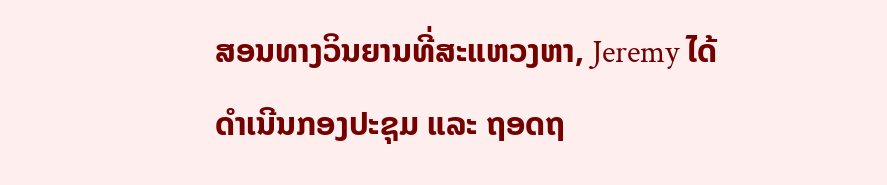ສອນທາງວິນຍານທີ່ສະແຫວງຫາ, Jeremy ໄດ້ດໍາເນີນກອງປະຊຸມ ແລະ ຖອດຖ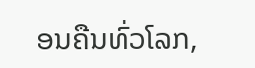ອນຄືນທົ່ວໂລກ,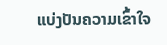ແບ່ງປັນຄວາມເຂົ້າໃຈ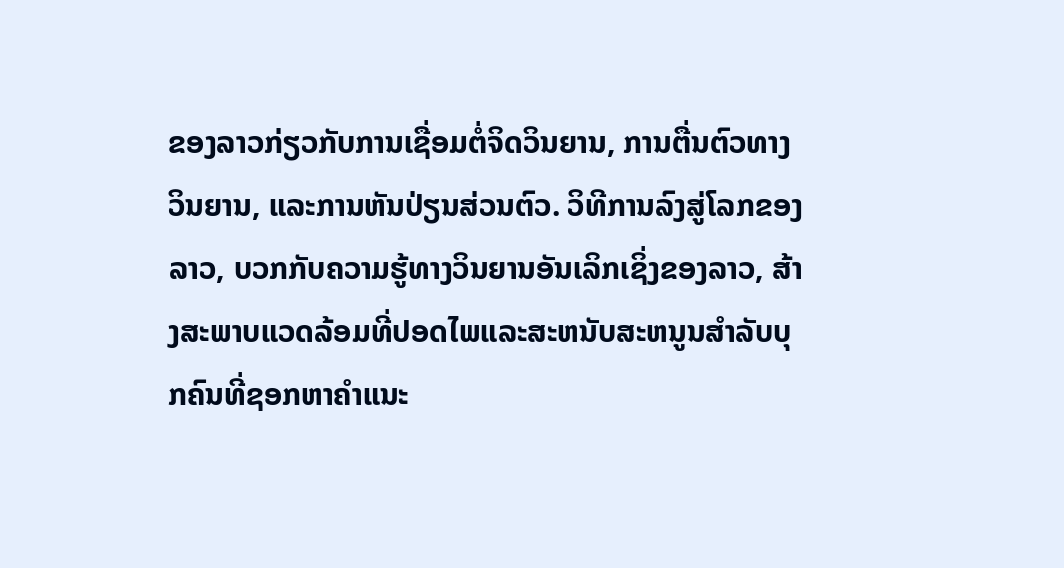ຂອງລາວກ່ຽວກັບການເຊື່ອມຕໍ່ຈິດວິນຍານ, ການຕື່ນຕົວທາງວິນຍານ, ແລະການຫັນປ່ຽນສ່ວນຕົວ. ວິທີການລົງສູ່ໂລກຂອງລາວ, ບວກກັບຄວາມຮູ້ທາງວິນຍານອັນເລິກເຊິ່ງຂອງລາວ, ສ້າງສະພາບແວດລ້ອມທີ່ປອດໄພແລະສະຫນັບສະຫນູນສໍາລັບບຸກຄົນທີ່ຊອກຫາຄໍາແນະ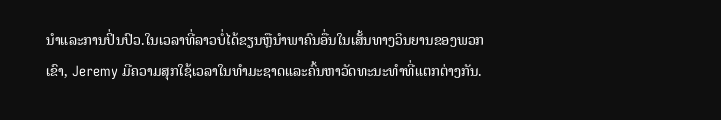ນໍາແລະການປິ່ນປົວ.ໃນເວລາທີ່ລາວບໍ່ໄດ້ຂຽນຫຼືນໍາພາຄົນອື່ນໃນເສັ້ນທາງວິນຍານຂອງພວກເຂົາ, Jeremy ມີຄວາມສຸກໃຊ້ເວລາໃນທໍາມະຊາດແລະຄົ້ນຫາວັດທະນະທໍາທີ່ແຕກຕ່າງກັນ.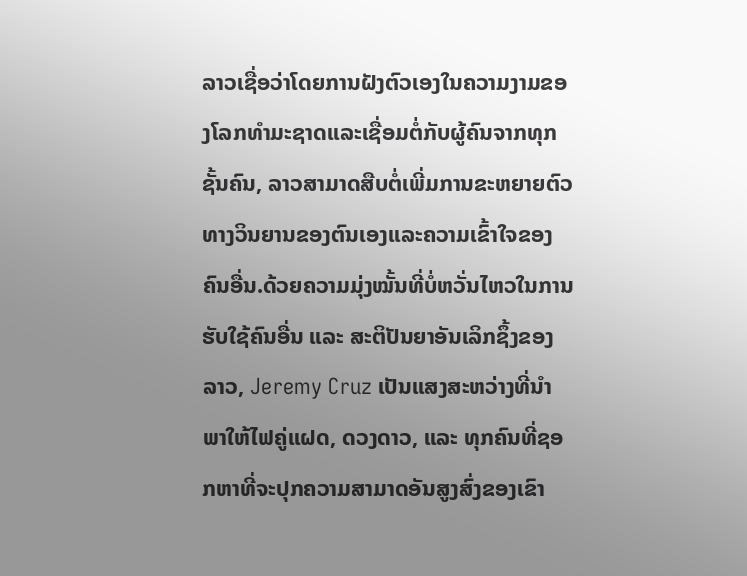ລາວເຊື່ອວ່າໂດຍການຝັງຕົວເອງໃນຄວາມງາມຂອງໂລກທໍາມະຊາດແລະເຊື່ອມຕໍ່ກັບຜູ້ຄົນຈາກທຸກຊັ້ນຄົນ, ລາວສາມາດສືບຕໍ່ເພີ່ມການຂະຫຍາຍຕົວທາງວິນຍານຂອງຕົນເອງແລະຄວາມເຂົ້າໃຈຂອງຄົນອື່ນ.ດ້ວຍຄວາມມຸ່ງໝັ້ນທີ່ບໍ່ຫວັ່ນໄຫວໃນການຮັບໃຊ້ຄົນອື່ນ ແລະ ສະຕິປັນຍາອັນເລິກຊຶ້ງຂອງລາວ, Jeremy Cruz ເປັນແສງສະຫວ່າງທີ່ນຳພາໃຫ້ໄຟຄູ່ແຝດ, ດວງດາວ, ແລະ ທຸກຄົນທີ່ຊອກຫາທີ່ຈະປຸກຄວາມສາມາດອັນສູງສົ່ງຂອງເຂົາ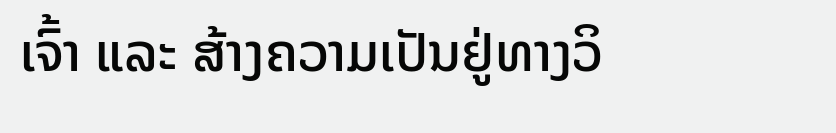ເຈົ້າ ແລະ ສ້າງຄວາມເປັນຢູ່ທາງວິ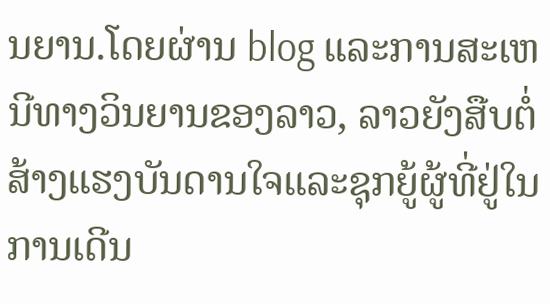ນຍານ.ໂດຍຜ່ານ blog ແລະການສະເຫນີທາງວິນຍານຂອງລາວ, ລາວຍັງສືບຕໍ່ສ້າງແຮງບັນດານໃຈແລະຊຸກຍູ້ຜູ້ທີ່ຢູ່ໃນການເດີນ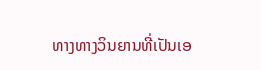ທາງທາງວິນຍານທີ່ເປັນເອ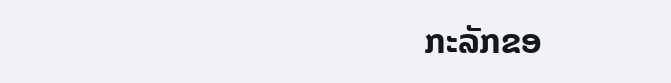ກະລັກຂອ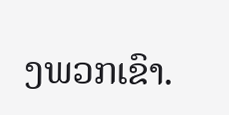ງພວກເຂົາ.